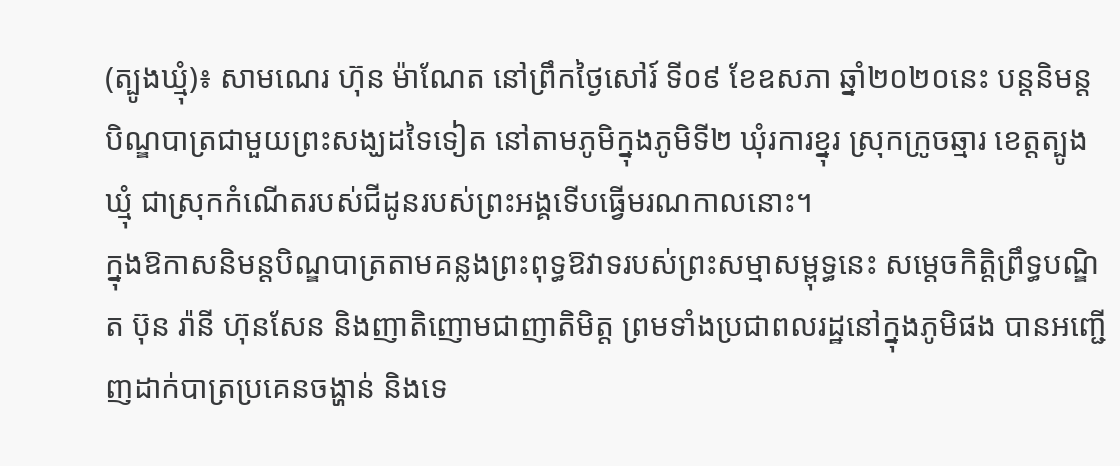(ត្បូងឃ្មុំ)៖ សាមណេរ ហ៊ុន ម៉ាណែត នៅព្រឹកថ្ងៃសៅរ៍ ទី០៩ ខែឧសភា ឆ្នាំ២០២០នេះ បន្តនិមន្តបិណ្ឌបាត្រជាមួយព្រះសង្ឃដទៃទៀត នៅតាមភូមិក្នុងភូមិទី២ ឃុំរការខ្នុរ ស្រុកក្រូចឆ្មារ ខេត្តត្បូងឃ្មុំ ជាស្រុកកំណើតរបស់ជីដូនរបស់ព្រះអង្គទើបធ្វើមរណកាលនោះ។
ក្នុងឱកាសនិមន្តបិណ្ឌបាត្រតាមគន្លងព្រះពុទ្ធឱវាទរបស់ព្រះសម្មាសម្ពុទ្ធនេះ សម្តេចកិត្តិព្រឹទ្ធបណ្ឌិត ប៊ុន រ៉ានី ហ៊ុនសែន និងញាតិញោមជាញាតិមិត្ត ព្រមទាំងប្រជាពលរដ្ឋនៅក្នុងភូមិផង បានអញ្ជើញដាក់បាត្រប្រគេនចង្ហាន់ និងទេ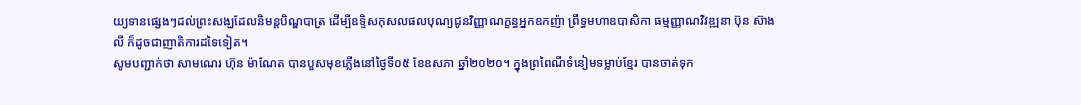យ្យទានផ្សេងៗដល់ព្រះសង្ឃដែលនិមន្តបិណ្ឌបាត្រ ដើម្បីឧទ្ទិសកុសលផលបុណ្យជូនវិញ្ញាណក្ខន្ធអ្នកឧកញ៉ា ព្រឹទ្ធមហាឧបាសិកា ធម្មញ្ញាណវិវឌ្ឍនា ប៊ុន ស៊ាងលី ក៏ដូចជាញាតិការដទៃទៀត។
សូមបញ្ជាក់ថា សាមណេរ ហ៊ុន ម៉ាណែត បានបួសមុខភ្លើងនៅថ្ងៃទី០៥ ខែឧសភា ឆ្នាំ២០២០។ ក្នុងព្រពៃណីទំនៀមទម្លាប់ខ្មែរ បានចាត់ទុក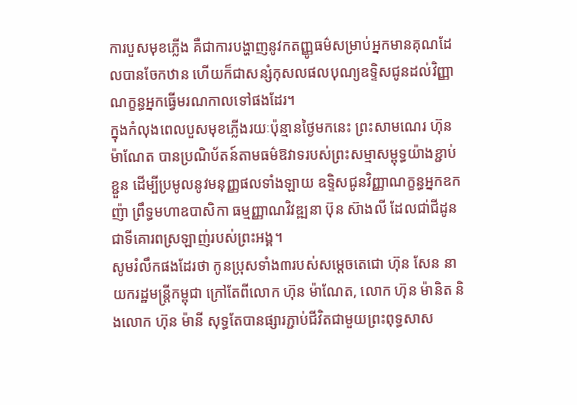ការបួសមុខភ្លើង គឺជាការបង្ហាញនូវកតញ្ញូធម៌សម្រាប់អ្នកមានគុណដែលបានចែកឋាន ហើយក៏ជាសន្សំកុសលផលបុណ្យឧទ្ទិសជូនដល់វិញ្ញាណក្ខន្ធអ្នកធ្វើមរណកាលទៅផងដែរ។
ក្នុងកំលុងពេលបួសមុខភ្លើងរយៈប៉ុន្មានថ្ងៃមកនេះ ព្រះសាមណេរ ហ៊ុន ម៉ាណែត បានប្រណិប័តន៍តាមធម៌ឱវាទរបស់ព្រះសម្មាសម្ពុទ្ធយ៉ាងខ្ជាប់ខ្ជួន ដើម្បីប្រមូលនូវមនុញ្ញផលទាំងឡាយ ឧទ្ទិសជូនវិញ្ញាណក្ខន្ធអ្នកឧកញ៉ា ព្រឹទ្ធមហាឧបាសិកា ធម្មញ្ញាណវិវឌ្ឍនា ប៊ុន ស៊ាងលី ដែលជា់ជីដូនជាទីគោរពស្រឡាញ់របស់ព្រះអង្គ។
សូមរំលឹកផងដែរថា កូនប្រុសទាំង៣របស់សម្តេចតេជោ ហ៊ុន សែន នាយករដ្ឋមន្ត្រីកម្ពុជា ក្រៅតែពីលោក ហ៊ុន ម៉ាណែត, លោក ហ៊ុន ម៉ានិត និងលោក ហ៊ុន ម៉ានី សុទ្ធតែបានផ្សារភ្ជាប់ជីវិតជាមួយព្រះពុទ្ធសាស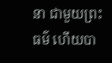នា ជាមួយព្រះធម៌ ហើយបា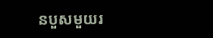នបួសមួយរ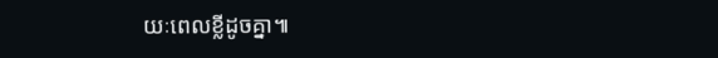យៈពេលខ្លីដូចគ្នា៕